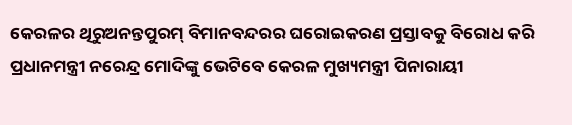କେରଳର ଥିରୁଅନନ୍ତପୁରମ୍ ବିମାନବନ୍ଦରର ଘରୋଇକରଣ ପ୍ରସ୍ତାବକୁ ବିରୋଧ କରି ପ୍ରଧାନମନ୍ତ୍ରୀ ନରେନ୍ଦ୍ର ମୋଦିଙ୍କୁ ଭେଟିବେ କେରଳ ମୁଖ୍ୟମନ୍ତ୍ରୀ ପିନାରାୟୀ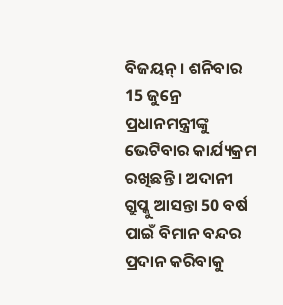ବିଜୟନ୍ । ଶନିବାର 15 ଜୁନ୍ରେ ପ୍ରଧାନମନ୍ତ୍ରୀଙ୍କୁ ଭେଟିବାର କାର୍ଯ୍ୟକ୍ରମ ରଖିଛନ୍ତି । ଅଦାନୀ ଗ୍ରୁପ୍କୁ ଆସନ୍ତା 50 ବର୍ଷ ପାଇଁ ବିମାନ ବନ୍ଦର ପ୍ରଦାନ କରିବାକୁ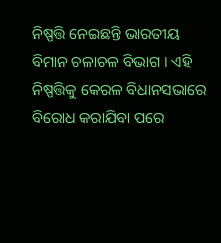ନିଷ୍ପତ୍ତି ନେଇଛନ୍ତି ଭାରତୀୟ ବିମାନ ଚଳାଚଳ ବିଭାଗ । ଏହି ନିଷ୍ପତ୍ତିକୁ କେରଳ ବିଧାନସଭାରେ ବିରୋଧ କରାଯିବା ପରେ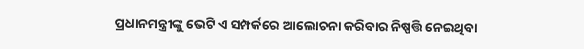ପ୍ରଧାନମନ୍ତ୍ରୀଙ୍କୁ ଭେଟି ଏ ସମ୍ପର୍କରେ ଆଲୋଚନା କରିବାର ନିଷ୍ପତ୍ତି ନେଇଥିବା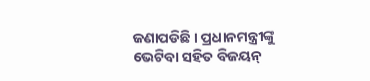ଜଣାପଡିଛି । ପ୍ରଧାନମନ୍ତ୍ରୀଙ୍କୁ ଭେଟିବା ସହିତ ବିଜୟନ୍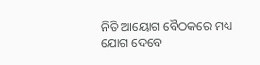ନିତି ଆୟୋଗ ବୈଠକରେ ମଧ୍ୟ ଯୋଗ ଦେବେ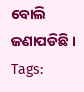ବୋଲି ଜଣାପଡିଛି ।
Tags: